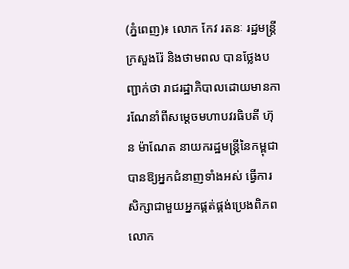(ភ្នំពេញ)៖ លោក កែវ រតនៈ រដ្ឋមន្ត្រីក្រសួងរ៉ែ និងថាមពល បានថ្លែងបញ្ជាក់ថា រាជរដ្ឋាភិបាលដោយមានការណែនាំពីសម្តេចមហាបវរធិបតី ហ៊ុន ម៉ាណែត នាយករដ្ឋមន្ត្រីនៃកម្ពុជា បានឱ្យអ្នកជំនាញទាំងអស់ ធ្វើការសិក្សាជាមួយអ្នកផ្គត់ផ្គង់ប្រេងពិភពលោក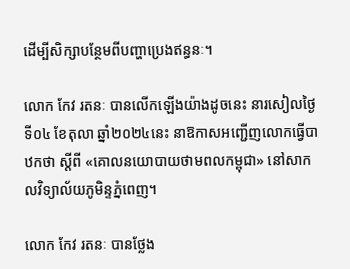ដើម្បីសិក្សាបន្ថែមពីបញ្ហាប្រេងឥន្ធនៈ។

លោក កែវ រតនៈ បានលើកឡើងយ៉ាងដូចនេះ នារសៀលថ្ងៃទី០៤ ខែតុលា ឆ្នាំ២០២៤នេះ នាឱកាសអញ្ជើញលោកធ្វើបាឋកថា ស្តីពី «គោលនយោបាយថាមពលកម្ពុជា» នៅសាកលវិទ្យាល័យភូមិន្ទភ្នំពេញ។

លោក កែវ រតនៈ បានថ្លែង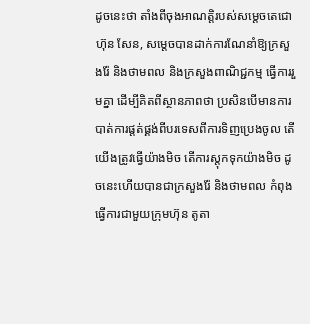ដូចនេះថា តាំងពីចុងអាណត្តិរបស់សម្តេចតេជោ ហ៊ុន សែន, សម្តេចបានដាក់ការណែនាំឱ្យក្រសួងរ៉ែ និងថាមពល និងក្រសួងពាណិជ្ជកម្ម ធ្វើការរួមគ្នា ដើម្បីគិតពីស្ថានភាពថា ប្រសិនបើមានការបាត់ការផ្តត់ផ្គង់ពីបរទេសពីការទិញប្រេងចូល តើយើងត្រូវធ្វើយ៉ាងមិច តើការស្តុកទុកយ៉ាងមិច ដូចនេះហើយបានជាក្រសួងរ៉ែ និងថាមពល កំពុងធ្វើការជាមួយក្រុមហ៊ុន តូតា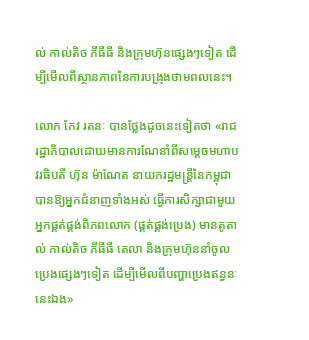ល់ កាល់តិច ភីធីធី និងក្រុមហ៊ុនផ្សេងៗទៀត ដើម្បីមើលពីស្ថានភាពនៃការបង្រុងថាមពលនេះ។

លោក កែវ រតនៈ បានថ្លែងដូចនេះទៀតថា «រាជរដ្ឋាភិបាលដោយមានការណែនាំពីសម្តេចមហាបវរធិបតី ហ៊ុន ម៉ាណែត នាយករដ្ឋមន្ត្រីនៃកម្ពុជា បានឱ្យអ្នកជំនាញទាំងអស់ ធ្វើការសិក្សាជាមួយអ្នកផ្គត់ផ្គង់ពិភពលោក (ផ្គត់ផ្គង់ប្រេង) មានតូតាល់ កាល់តិច ភីធីធី តេលា និងក្រុមហ៊ុននាំចូលប្រេងផ្សេងៗទៀត ដើម្បីមើលពីបញ្ហាប្រេងឥន្ធនៈនេះឯង»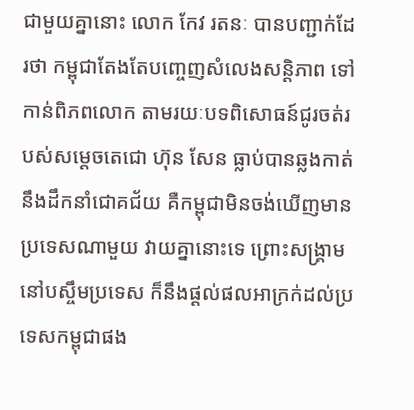ជាមួយគ្នានោះ លោក កែវ រតនៈ បានបញ្ជាក់ដែរថា កម្ពុជាតែងតែបញ្ចេញសំលេងសន្តិភាព ទៅកាន់ពិភពលោក តាមរយៈបទពិសោធន៍ជូរចត់របស់សម្តេចតេជោ ហ៊ុន សែន ធ្លាប់បានឆ្លងកាត់ នឹងដឹកនាំជោគជ័យ គឺកម្ពុជាមិនចង់ឃើញមានប្រទេសណាមួយ វាយគ្នានោះទេ ព្រោះសង្គ្រាមនៅបស្ចឹមប្រទេស ក៏នឹងផ្តល់ផលអាក្រក់ដល់ប្រទេសកម្ពុជាផង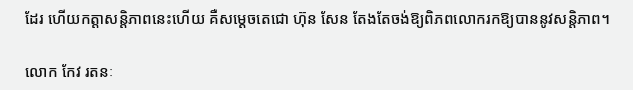ដែរ ហើយកត្តាសន្តិភាពនេះហើយ គឺសម្តេចតេជោ ហ៊ុន សែន តែងតែចង់ឱ្យពិភពលោករកឱ្យបាននូវសន្តិភាព។

លោក កែវ រតនៈ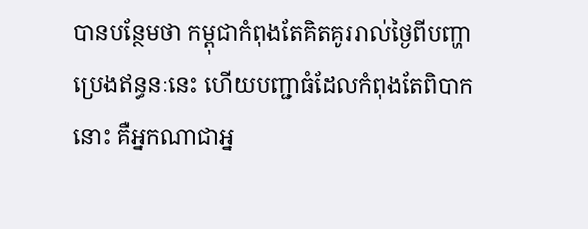បានបន្ថែមថា កម្ពុជាកំពុងតែគិតគូររាល់ថ្ងៃពីបញ្ហាប្រេងឥន្ធនៈនេះ ហើយបញ្ជាធំដែលកំពុងតែពិបាកនោះ គឺអ្នកណាជាអ្ន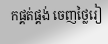កផ្គត់ផ្គង់ ចេញថ្លៃរៀ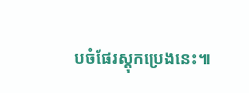បចំផែរស្តុកប្រេងនេះ៕